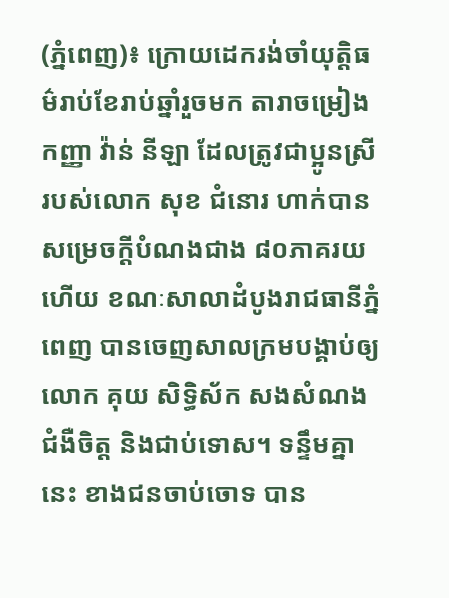(ភ្នំពេញ)៖ ក្រោយដេករង់ចាំយុត្តិធម៌រាប់ខែរាប់ឆ្នាំរួចមក តារាចម្រៀង កញ្ញា វ៉ាន់ នីឡា ដែលត្រូវជាប្អូនស្រីរបស់លោក សុខ ជំនោរ ហាក់បានសម្រេចក្តីបំណងជាង ៨០ភាគរយហើយ ខណៈសាលាដំបូងរាជធានីភ្នំពេញ បានចេញសាលក្រមបង្គាប់ឲ្យលោក គុយ សិទ្ធិស័ក សងសំណងជំងឺចិត្ត និងជាប់ទោស។ ទន្ទឹមគ្នានេះ ខាងជនចាប់ចោទ បាន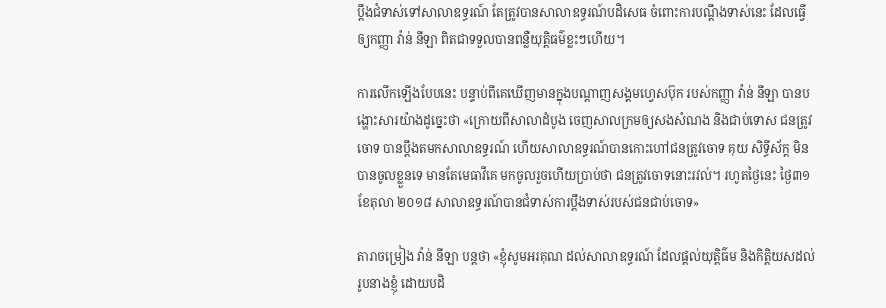ប្តឹងជំទាស់ទៅសាលាឧទ្ធរណ៍ តែត្រូវបានសាលាឧទ្ធរណ៍បដិសេធ ចំពោះការបណ្ដឹងទាស់នេះ ដែលធ្វើឲ្យកញ្ញា វ៉ាន់ នីឡា ពិតជាទទួលបានពន្លឺយុតិ្តធម៌ខ្លះៗហើយ។

ការលើកឡើងបែបនេះ បន្ទាប់ពីគេឃើញមានក្នុងបណ្តាញសង្គមហ្វេសប៊ុក របស់កញ្ញា វ៉ាន់ នីឡា បានបង្ហោះសារយ៉ាងដូច្នេះថា «ក្រោយពីសាលាដំបូង ចេញសាលក្រមឲ្យសងសំណង និងជាប់ទោស ជនត្រូវចោទ បានប្តឹងតមកសាលាឧទ្ធរណ៍ ហើយសាលាឧទ្ធរណ៍បានកោះហៅជនត្រូវចោទ គុយ សិទ្ធីស័ក្ត មិនបានចូលខ្លួនទេ មានតែមេធាវីគេ មកចូលរួចហើយប្រាប់ថា ជនត្រូវចោទនោះរវល់។ រហូតថ្ងៃនេះ ថ្ងៃ៣១ ខែតុលា ២០១៨ សាលាឧទ្ធរណ៍បានជំទាស់ការប្តឹងទាស់របស់ជនជាប់ចោទ»

តារាចម្រៀង វ៉ាន់ នីឡា បន្តថា «ខ្ញុំសូមអរគុណ ដល់សាលាឧទ្ធរណ៍ ដែលផ្តល់យុត្តិធ៌ម និងកិត្តិយសដល់រូបនាងខ្ញុំ ដោយបដិ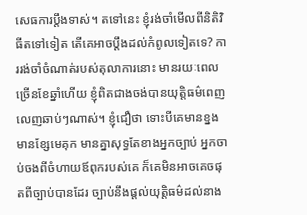សេធការប្តឹងទាស់។ តទៅនេះ ខ្ញុំរង់ចាំមើលពីនិតិវិធីតទៅទៀត តើគេអាចប្តឹងដល់កំពូលទៀតទេ? ការរង់ចាំចំណាត់របស់តុលាការនោះ មានរយៈពេលច្រើនខែឆ្នាំហើយ ខ្ញុំពិតជាងចង់បានយុត្តិធម៌ពេញលេញឆាប់ៗណាស់។ ខ្ញុំជឿថា ទោះបីគេមានខ្នង មានខ្សែមេគុក មានគ្នាសុទ្ធតែខាងអ្នកច្បាប់ អ្នកចាប់ចងពីចំហាយឪពុករបស់គេ ក៏គេមិនអាចគេចផុតពីច្បាប់បានដែរ ច្បាប់នឹងផ្តល់យុត្តិធម៌ដល់នាង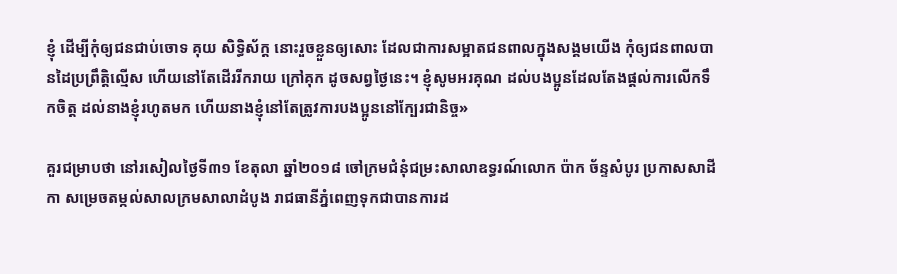ខ្ញុំ ដើម្បីកុំឲ្យជនជាប់ចោទ គុយ សិទ្ធិស័ក្ត នោះរួចខ្លួនឲ្យសោះ ដែលជាការសម្អាតជនពាលក្នុងសង្គមយើង កុំឲ្យជនពាលបានដៃប្រព្រឹត្តិល្មើស ហើយនៅតែដើររីករាយ ក្រៅគុក ដូចសព្វថ្ងៃនេះ។ ខ្ញុំសូមអរគុណ ដល់បងប្អូនដែលតែងផ្តល់ការលើកទឹកចិត្ត ដល់នាងខ្ញុំរហូតមក ហើយនាងខ្ញុំនៅតែត្រូវការបងប្អូននៅក្បែរជានិច្ច»

គួរជម្រាបថា នៅរសៀលថ្ងៃទី៣១ ខែតុលា ឆ្នាំ២០១៨ ចៅក្រមជំនុំជម្រះសាលាឧទ្ធរណ៍លោក ប៉ាក ច័ន្ទសំបូរ ប្រកាសសាដីកា សម្រេចតម្កល់សាលក្រមសាលាដំបូង រាជធានីភ្នំពេញទុកជាបានការដ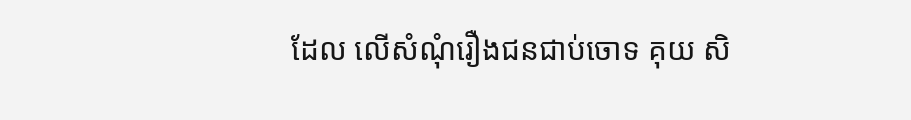ដែល លើសំណុំរឿងជនជាប់ចោទ គុយ សិ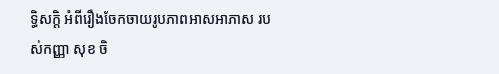ទ្ធិសក្តិ អំពីរឿងចែកចាយរូបភាពអាសអាភាស របស់កញ្ញា សុខ ចិ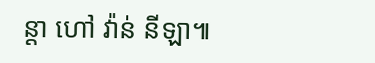ន្តា ហៅ វ៉ាន់ នីឡា៕